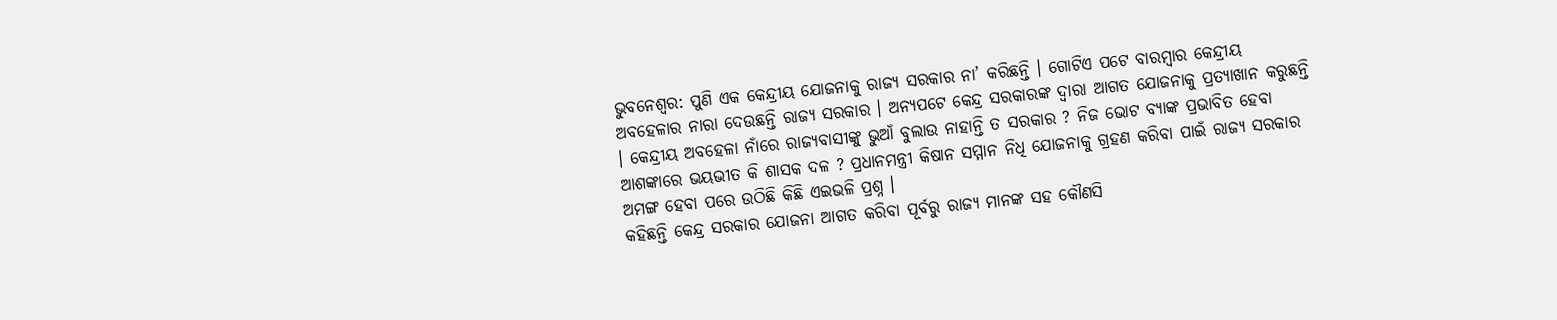ଭୁବନେଶ୍ୱର: ପୁଣି ଏକ କେନ୍ଦ୍ରୀୟ ଯୋଜନାକୁ ରାଜ୍ୟ ସରକାର ନା’ କରିଛନ୍ତି । ଗୋଟିଏ ପଟେ ବାରମ୍ବାର କେନ୍ଦ୍ରୀୟ ଅବହେଳାର ନାରା ଦେଉଛନ୍ତି ରାଜ୍ୟ ସରକାର । ଅନ୍ୟପଟେ କେନ୍ଦ୍ର ସରକାରଙ୍କ ଦ୍ୱାରା ଆଗତ ଯୋଜନାକୁ ପ୍ରତ୍ୟାଖାନ କରୁଛନ୍ତି । କେନ୍ଦ୍ରୀୟ ଅବହେଳା ନାଁରେ ରାଜ୍ୟବାସୀଙ୍କୁ ଭୁଆଁ ବୁଲାଉ ନାହାନ୍ତି ତ ସରକାର ? ନିଜ ଭୋଟ ବ୍ୟାଙ୍କ ପ୍ରଭାବିତ ହେବା ଆଶଙ୍କାରେ ଭୟଭୀତ କି ଶାସକ ଦଳ ? ପ୍ରଧାନମନ୍ତ୍ରୀ କିଷାନ ସମ୍ମାନ ନିଧି ଯୋଜନାକୁ ଗ୍ରହଣ କରିବା ପାଇଁ ରାଜ୍ୟ ସରକାର ଅମଙ୍ଗ ହେବା ପରେ ଉଠିଛି କିଛି ଏଇଭଳି ପ୍ରଶ୍ନ ।
କହିଛନ୍ତି କେନ୍ଦ୍ର ସରକାର ଯୋଜନା ଆଗତ କରିବା ପୂର୍ବରୁ ରାଜ୍ୟ ମାନଙ୍କ ସହ କୌଣସି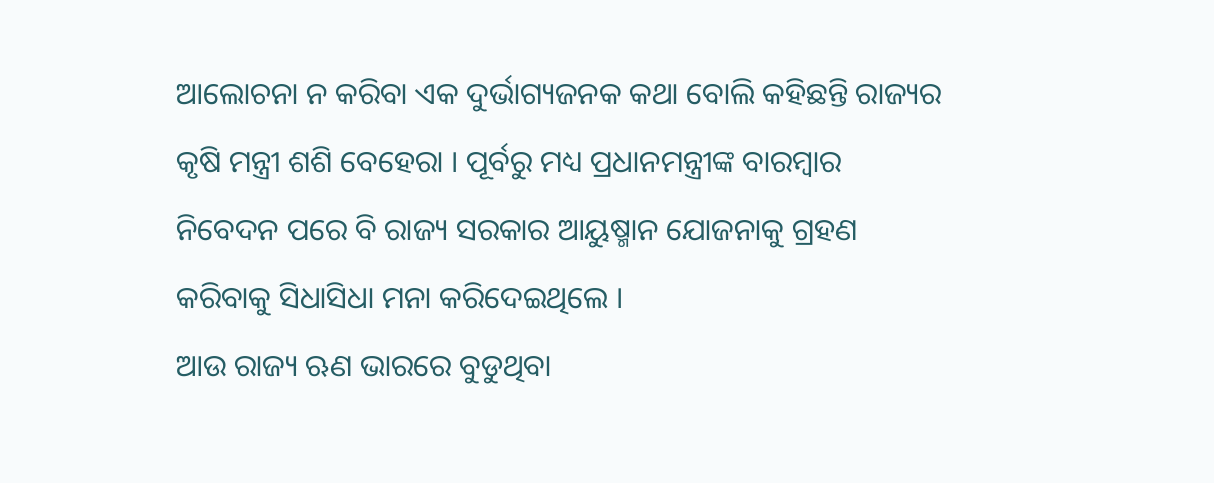ଆଲୋଚନା ନ କରିବା ଏକ ଦୁର୍ଭାଗ୍ୟଜନକ କଥା ବୋଲି କହିଛନ୍ତି ରାଜ୍ୟର କୃଷି ମନ୍ତ୍ରୀ ଶଶି ବେହେରା । ପୂର୍ବରୁ ମଧ୍ୟ ପ୍ରଧାନମନ୍ତ୍ରୀଙ୍କ ବାରମ୍ବାର ନିବେଦନ ପରେ ବି ରାଜ୍ୟ ସରକାର ଆୟୁଷ୍ମାନ ଯୋଜନାକୁ ଗ୍ରହଣ କରିବାକୁ ସିଧାସିଧା ମନା କରିଦେଇଥିଲେ ।
ଆଉ ରାଜ୍ୟ ଋଣ ଭାରରେ ବୁଡୁଥିବା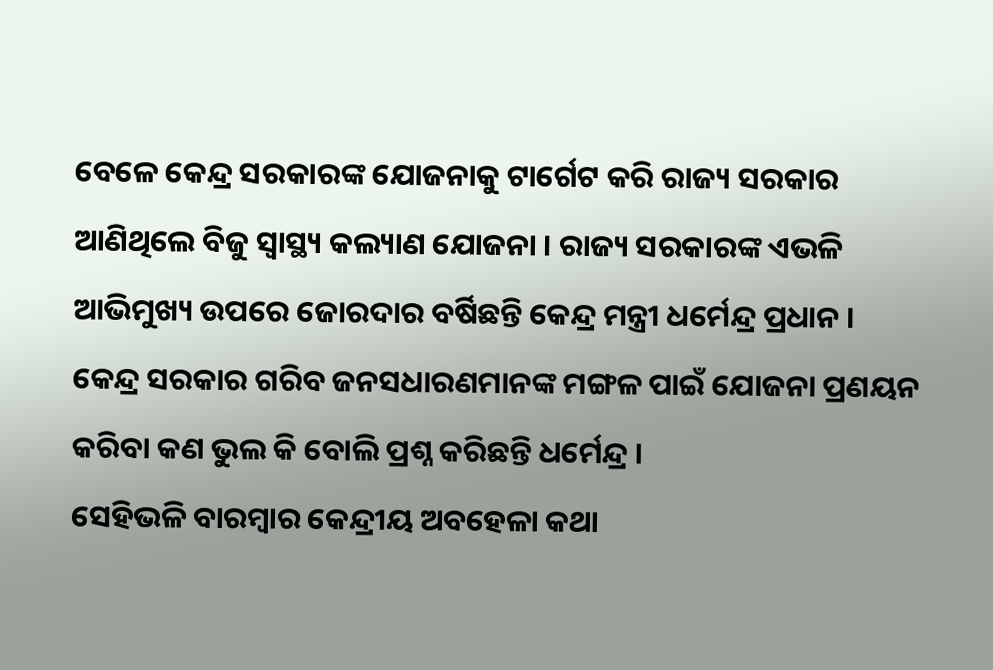ବେଳେ କେନ୍ଦ୍ର ସରକାରଙ୍କ ଯୋଜନାକୁ ଟାର୍ଗେଟ କରି ରାଜ୍ୟ ସରକାର ଆଣିଥିଲେ ବିଜୁ ସ୍ୱାସ୍ଥ୍ୟ କଲ୍ୟାଣ ଯୋଜନା । ରାଜ୍ୟ ସରକାରଙ୍କ ଏଭଳି ଆଭିମୁଖ୍ୟ ଉପରେ ଜୋରଦାର ବର୍ଷିଛନ୍ତି କେନ୍ଦ୍ର ମନ୍ତ୍ରୀ ଧର୍ମେନ୍ଦ୍ର ପ୍ରଧାନ । କେନ୍ଦ୍ର ସରକାର ଗରିବ ଜନସଧାରଣମାନଙ୍କ ମଙ୍ଗଳ ପାଇଁ ଯୋଜନା ପ୍ରଣୟନ କରିବା କଣ ଭୁଲ କି ବୋଲି ପ୍ରଶ୍ନ କରିଛନ୍ତି ଧର୍ମେନ୍ଦ୍ର ।
ସେହିଭଳି ବାରମ୍ବାର କେନ୍ଦ୍ରୀୟ ଅବହେଳା କଥା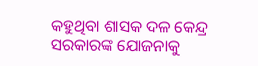କହୁଥିବା ଶାସକ ଦଳ କେନ୍ଦ୍ର ସରକାରଙ୍କ ଯୋଜନାକୁ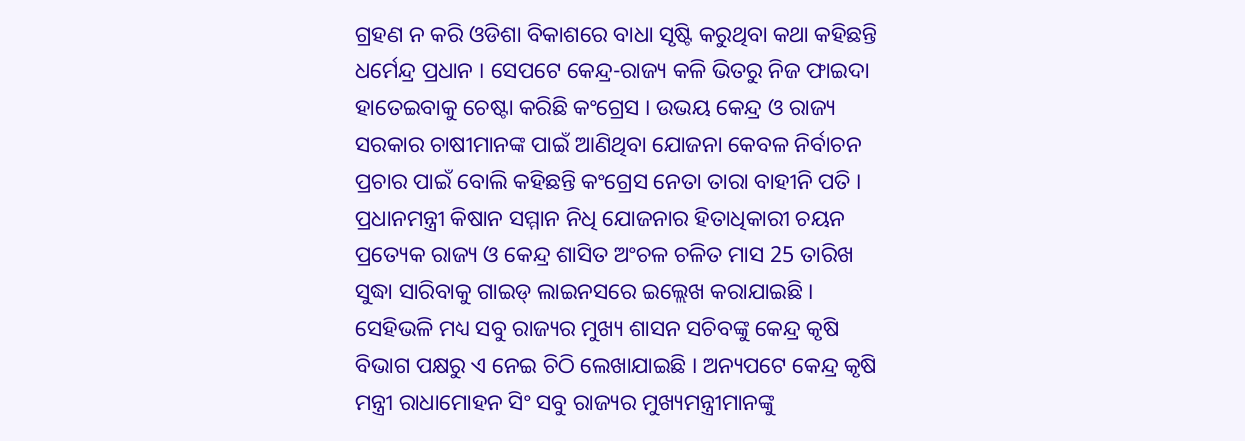ଗ୍ରହଣ ନ କରି ଓଡିଶା ବିକାଶରେ ବାଧା ସୃଷ୍ଟି କରୁଥିବା କଥା କହିଛନ୍ତି ଧର୍ମେନ୍ଦ୍ର ପ୍ରଧାନ । ସେପଟେ କେନ୍ଦ୍ର-ରାଜ୍ୟ କଳି ଭିତରୁ ନିଜ ଫାଇଦା ହାତେଇବାକୁ ଚେଷ୍ଟା କରିଛି କଂଗ୍ରେସ । ଉଭୟ କେନ୍ଦ୍ର ଓ ରାଜ୍ୟ ସରକାର ଚାଷୀମାନଙ୍କ ପାଇଁ ଆଣିଥିବା ଯୋଜନା କେବଳ ନିର୍ବାଚନ ପ୍ରଚାର ପାଇଁ ବୋଲି କହିଛନ୍ତି କଂଗ୍ରେସ ନେତା ତାରା ବାହୀନି ପତି ।
ପ୍ରଧାନମନ୍ତ୍ରୀ କିଷାନ ସମ୍ମାନ ନିଧି ଯୋଜନାର ହିତାଧିକାରୀ ଚୟନ ପ୍ରତ୍ୟେକ ରାଜ୍ୟ ଓ କେନ୍ଦ୍ର ଶାସିତ ଅଂଚଳ ଚଳିତ ମାସ 25 ତାରିଖ ସୁଦ୍ଧା ସାରିବାକୁ ଗାଇଡ୍ ଲାଇନସରେ ଇଲ୍ଲେଖ କରାଯାଇଛି । ସେହିଭଳି ମଧ୍ୟ ସବୁ ରାଜ୍ୟର ମୁଖ୍ୟ ଶାସନ ସଚିବଙ୍କୁ କେନ୍ଦ୍ର କୃଷି ବିଭାଗ ପକ୍ଷରୁ ଏ ନେଇ ଚିଠି ଲେଖାଯାଇଛି । ଅନ୍ୟପଟେ କେନ୍ଦ୍ର କୃଷି ମନ୍ତ୍ରୀ ରାଧାମୋହନ ସିଂ ସବୁ ରାଜ୍ୟର ମୁଖ୍ୟମନ୍ତ୍ରୀମାନଙ୍କୁ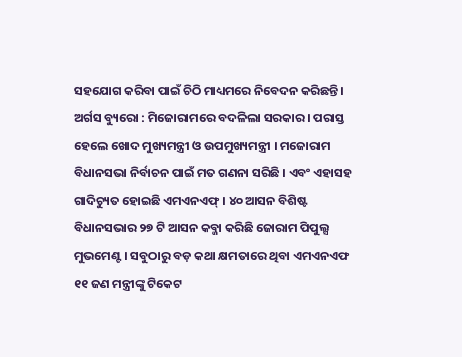ସହଯୋଗ କରିବା ପାଇଁ ଚିଠି ମାଧ୍ୟମରେ ନିବେଦନ କରିଛନ୍ତି ।
ଅର୍ଗସ ବ୍ୟୁରୋ : ମିଜୋରାମରେ ବଦଳିଲା ସରକାର । ପରାସ୍ତ ହେଲେ ଖୋଦ ମୁଖ୍ୟମନ୍ତ୍ରୀ ଓ ଉପମୁଖ୍ୟମନ୍ତ୍ରୀ । ମଜୋରାମ ବିଧାନସଭା ନିର୍ବାଚନ ପାଇଁ ମତ ଗଣନା ସରିଛି । ଏବଂ ଏହାସହ ଗାଦିଚ୍ୟୁତ ହୋଇଛି ଏମଏନଏଫ୍ । ୪୦ ଆସନ ବିଶିଷ୍ଟ ବିଧାନସଭାର ୨୭ ଟି ଆସନ କବ୍ଜା କରିଛି ଜୋରାମ ପିପୁଲ୍ସ ମୁଭମେଣ୍ଟ । ସବୁଠାରୁ ବଡ଼ କଥା କ୍ଷମତାରେ ଥିବା ଏମଏନଏଫ ୧୧ ଜଣ ମନ୍ତ୍ରୀଙ୍କୁ ଟିକେଟ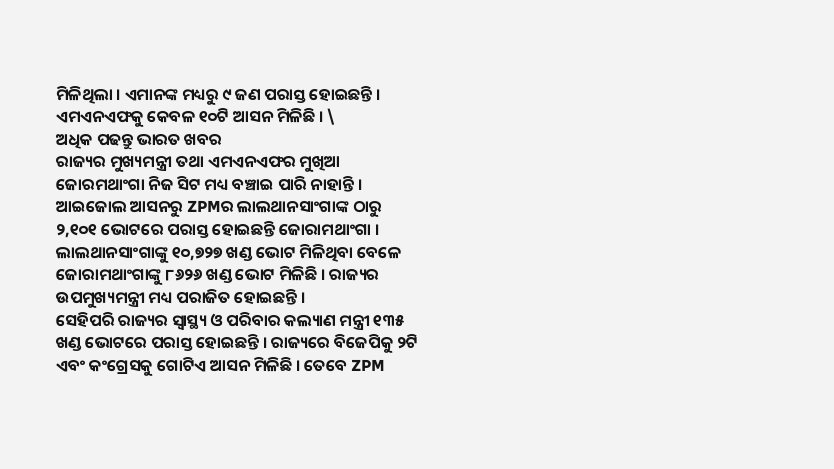ମିଳିଥିଲା । ଏମାନଙ୍କ ମଧ୍ୟରୁ ୯ ଜଣ ପରାସ୍ତ ହୋଇଛନ୍ତି । ଏମଏନଏଫକୁ କେବଳ ୧୦ଟି ଆସନ ମିଳିଛି । \
ଅଧିକ ପଢନ୍ତୁ ଭାରତ ଖବର
ରାଜ୍ୟର ମୁଖ୍ୟମନ୍ତ୍ରୀ ତଥା ଏମଏନଏଫର ମୁଖିଆ ଜୋରମଥାଂଗା ନିଜ ସିଟ ମଧ୍ୟ ବଞ୍ଚାଇ ପାରି ନାହାନ୍ତି । ଆଇଜୋଲ ଆସନରୁ ZPMର ଲାଲଥାନସାଂଗାଙ୍କ ଠାରୁ ୨,୧୦୧ ଭୋଟରେ ପରାସ୍ତ ହୋଇଛନ୍ତି ଜୋରାମଥାଂଗା । ଲାଲଥାନସାଂଗାଙ୍କୁ ୧୦,୭୨୭ ଖଣ୍ଡ ଭୋଟ ମିଳିଥିବା ବେଳେ ଜୋରାମଥାଂଗାଙ୍କୁ ୮୬୨୬ ଖଣ୍ଡ ଭୋଟ ମିଳିଛି । ରାଜ୍ୟର ଉପମୁଖ୍ୟମନ୍ତ୍ରୀ ମଧ୍ୟ ପରାଜିତ ହୋଇଛନ୍ତି ।
ସେହିପରି ରାଜ୍ୟର ସ୍ବାସ୍ଥ୍ୟ ଓ ପରିବାର କଲ୍ୟାଣ ମନ୍ତ୍ରୀ ୧୩୫ ଖଣ୍ଡ ଭୋଟରେ ପରାସ୍ତ ହୋଇଛନ୍ତି । ରାଜ୍ୟରେ ବିଜେପିକୁ ୨ଟି ଏବଂ କଂଗ୍ରେସକୁ ଗୋଟିଏ ଆସନ ମିଳିଛି । ତେବେ ZPM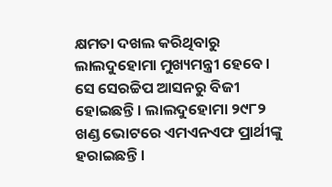କ୍ଷମତା ଦଖଲ କରିଥିବାରୁ ଲାଲଦୁହୋମା ମୁଖ୍ୟମନ୍ତ୍ରୀ ହେବେ । ସେ ସେରଚ୍ଚିପ ଆସନରୁ ବିଜୀ ହୋଇଛନ୍ତି । ଲାଲଦୁହୋମା ୨୯୮୨ ଖଣ୍ଡ ଭୋଟରେ ଏମଏନଏଫ ପ୍ରାର୍ଥୀଙ୍କୁ ହରାଇଛନ୍ତି ।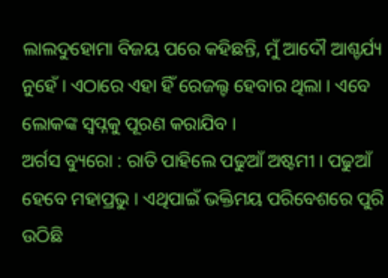ଲାଲଦୁହୋମା ବିଜୟ ପରେ କହିଛନ୍ତି, ମୁଁ ଆଦୌ ଆଶ୍ଚର୍ଯ୍ୟ ନୁହେଁ । ଏଠାରେ ଏହା ହିଁ ରେଜଲ୍ଟ ହେବାର ଥିଲା । ଏବେ ଲୋକଙ୍କ ସ୍ୱପ୍ନକୁ ପୂରଣ କରାଯିବ ।
ଅର୍ଗସ ବ୍ୟୁରୋ : ରାତି ପାହିଲେ ପଢୁଆଁ ଅଷ୍ଟମୀ । ପଢୁଆଁ ହେବେ ମହାପ୍ରଭୁ । ଏଥିପାଇଁ ଭକ୍ତିମୟ ପରିବେଶରେ ପୁରି ଉଠିଛି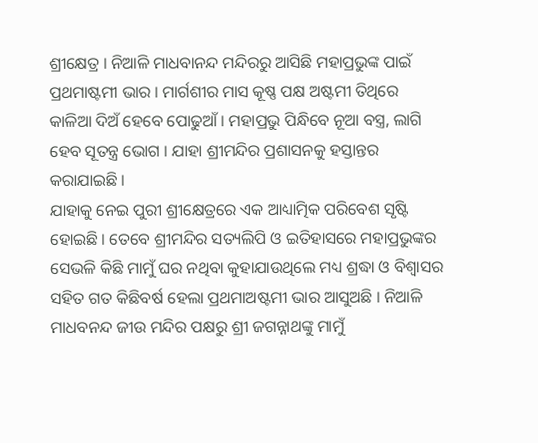ଶ୍ରୀକ୍ଷେତ୍ର । ନିଆଳି ମାଧବାନନ୍ଦ ମନ୍ଦିରରୁ ଆସିଛି ମହାପ୍ରଭୁଙ୍କ ପାଇଁ ପ୍ରଥମାଷ୍ଟମୀ ଭାର । ମାର୍ଗଶୀର ମାସ କୂଷ୍ଣ ପକ୍ଷ ଅଷ୍ଟମୀ ତିଥିରେ କାଳିଆ ଦିଅଁ ହେବେ ପୋଢୁଆଁ । ମହାପ୍ରଭୁ ପିନ୍ଧିବେ ନୂଆ ବସ୍ତ୍ର, ଲାଗି ହେବ ସୂତନ୍ତ୍ର ଭୋଗ । ଯାହା ଶ୍ରୀମନ୍ଦିର ପ୍ରଶାସନକୁ ହସ୍ତାନ୍ତର କରାଯାଇଛି ।
ଯାହାକୁ ନେଇ ପୁରୀ ଶ୍ରୀକ୍ଷେତ୍ରରେ ଏକ ଆଧ୍ୟାତ୍ମିକ ପରିବେଶ ସୃଷ୍ଟି ହୋଇଛି । ତେବେ ଶ୍ରୀମନ୍ଦିର ସତ୍ୟଲିପି ଓ ଇତିହାସରେ ମହାପ୍ରଭୁଙ୍କର ସେଭଳି କିଛି ମାମୁଁ ଘର ନଥିବା କୁହାଯାଉଥିଲେ ମଧ୍ୟ ଶ୍ରଦ୍ଧା ଓ ବିଶ୍ୱାସର ସହିତ ଗତ କିଛିବର୍ଷ ହେଲା ପ୍ରଥମାଅଷ୍ଟମୀ ଭାର ଆସୁଅଛି । ନିଆଳି ମାଧବନନ୍ଦ ଜୀଉ ମନ୍ଦିର ପକ୍ଷରୁ ଶ୍ରୀ ଜଗନ୍ନାଥଙ୍କୁ ମାମୁଁ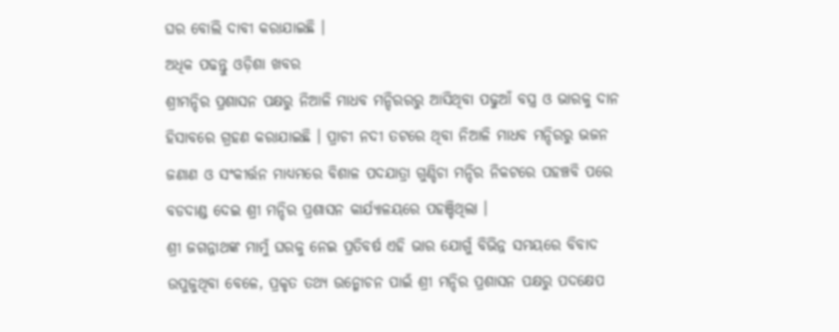ଘର ବୋଲି ଦାବୀ କରାଯାଇଛି ।
ଅଧିକ ପଢନ୍ତୁ ଓଡ଼ିଶା ଖବର
ଶ୍ରୀମନ୍ଦିର ପ୍ରଶାସନ ପକ୍ଷରୁ ନିଆଳି ମାଧବ ମନ୍ଦିରରରୁ ଆସିଥିବା ପଢୁଆଁ ବସ୍ତ୍ର ଓ ଭାରକୁ ଦାନ ହିସାବରେ ଗ୍ରହଣ କରାଯାଇଛି । ପ୍ରାଚୀ ନଦୀ ତଟରେ ଥିବା ନିଆଳି ମାଧବ ମନ୍ଦିରରୁ ଭଜନ ଜଣାଣ ଓ ସଂକୀର୍ତ୍ତନ ମାଧ୍ୟମରେ ବିଶାଳ ପଦଯାତ୍ରା ଗୁଣ୍ଡିଚା ମନ୍ଦିର ନିକଟରେ ପହଞ୍ଚବି ପରେ ବଡଦାଣ୍ଡ ଦେଇ ଶ୍ରୀ ମନ୍ଦିର ପ୍ରଶାସନ କାର୍ଯ୍ୟାଳୟରେ ପହଞ୍ଚିଥିଲା ।
ଶ୍ରୀ ଜଗନ୍ନାଥଙ୍କ ମାମୁଁ ଘରକୁ ନେଇ ପ୍ରତିବର୍ଷ ଏହି ଭାର ଯୋଗୁଁ ବିଭିନ୍ନ ସମୟରେ ବିବାଦ ଉପୁଜୁଥିବା ବେଳେ, ପ୍ରକୃତ ତଥ୍ୟ ଉନ୍ମୋଚନ ପାଇଁ ଶ୍ରୀ ମନ୍ଦିର ପ୍ରଶାସନ ପକ୍ଷରୁ ପଦକ୍ଷେପ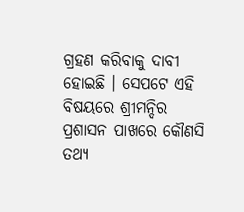ଗ୍ରହଣ କରିବାକୁ ଦାବୀ ହୋଇଛି । ସେପଟେ ଏହି ବିଷୟରେ ଶ୍ରୀମନ୍ଦିର ପ୍ରଶାସନ ପାଖରେ କୌଣସି ତଥ୍ୟ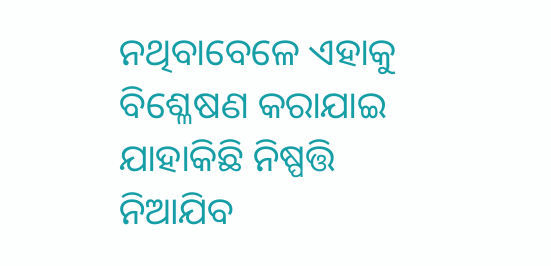ନଥିବାବେଳେ ଏହାକୁ ବିଶ୍ଳେଷଣ କରାଯାଇ ଯାହାକିଛି ନିଷ୍ପତ୍ତି ନିଆଯିବ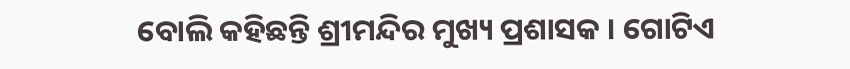ବୋଲି କହିଛନ୍ତି ଶ୍ରୀମନ୍ଦିର ମୁଖ୍ୟ ପ୍ରଶାସକ । ଗୋଟିଏ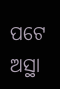ପଟେ ଅସ୍ଥା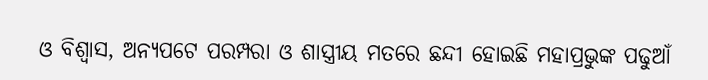ଓ ବିଶ୍ୱାସ, ଅନ୍ୟପଟେ ପରମ୍ପରା ଓ ଶାସ୍ତ୍ରୀୟ ମତରେ ଛନ୍ଦୀ ହୋଇଛି ମହାପ୍ରଭୁଙ୍କ ପଢୁଆଁ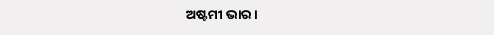ଅଷ୍ଟମୀ ଭାର ।